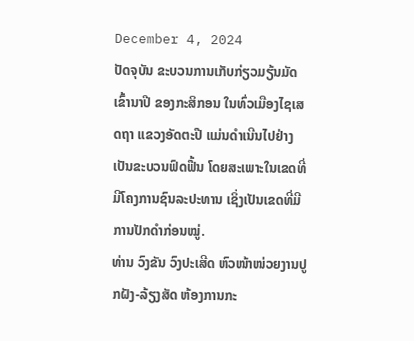December 4, 2024
ປັດຈຸບັນ ຂະບວນການເກັບກ່ຽວມຽ້ນມັດເຂົ້ານາປີ ຂອງກະສິກອນ ໃນທົ່ວເມືອງໄຊເສດຖາ ແຂວງອັດຕະປື ແມ່ນດໍາເນີນໄປຢ່າງເປັນຂະບວນຟົດຟື້ນ ໂດຍສະເພາະໃນເຂດທີ່ມີໂຄງການຊົນລະປະທານ ເຊິ່ງເປັນເຂດທີ່ມີການປັກດໍາກ່ອນໝູ່.
ທ່ານ ວົງຂັນ ວົງປະເສີດ ຫົວໜ້າໜ່ວຍງານປູກຝັງ-ລ້ຽງສັດ ຫ້ອງການກະ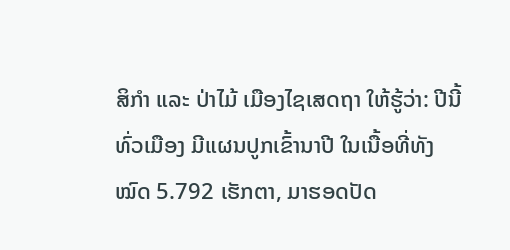ສິກຳ ແລະ ປ່າໄມ້ ເມືອງໄຊເສດຖາ ໃຫ້ຮູ້ວ່າ: ປີນີ້ທົ່ວເມືອງ ມີແຜນປູກເຂົ້ານາປີ ໃນເນື້ອທີ່ທັງໝົດ 5.792 ເຮັກຕາ, ມາຮອດປັດ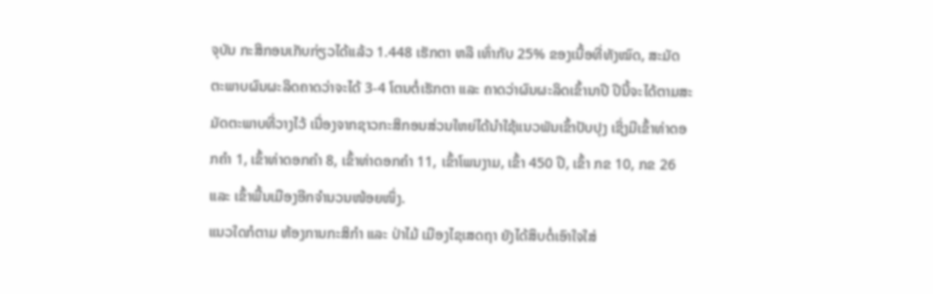ຈຸບັນ ກະສິກອນເກັບກ່ຽວໄດ້ແລ້ວ 1.448 ເຮັກຕາ ຫລື ເທົ່າກັບ 25% ຂອງເນື້ອທີ່ທັງໝົດ, ສະມັດຕະພາບຜົນຜະລິດຄາດວ່າຈະໄດ້ 3-4 ໂຕນຕໍ່ເຮັກຕາ ແລະ ຄາດວ່າຜົນຜະລິດເຂົ້ານາປີ ປີນີ້ຈະໄດ້ຕາມສະມັດຕະພາບທີ່ວາງໄວ້ ເນື່ອງຈາກຊາວກະສິກອນສ່ວນໃຫຍ່ໄດ້ນໍາໃຊ້ແນວພັນເຂົ້າປັບປຸງ ເຊິ່ງມີເຂົ້າທ່າດອກຄຳ 1, ເຂົ້າທ່າດອກຄຳ 8, ເຂົ້າທ່າດອກຄຳ 11, ເຂົ້າໂພນງາມ, ເຂົ້າ 450 ປີ, ເຂົ້າ ກຂ 10, ກຂ 26 ແລະ ເຂົ້າພື້ນເມືອງອີກຈຳນວນໜ້ອຍໜຶ່ງ.
ແນວໃດກໍຕາມ ຫ້ອງການກະສິກຳ ແລະ ປ່າໄມ້ ເມືອງໄຊເສດຖາ ຍັງໄດ້ສຶບຕໍ່ເອົາໃຈໃສ່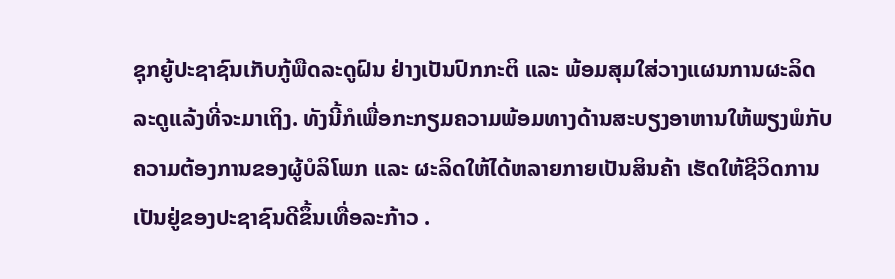ຊຸກຍູ້ປະຊາຊົນເກັບກູ້ພືດລະດູຝົນ ຢ່າງເປັນປົກກະຕິ ແລະ ພ້ອມສຸມໃສ່ວາງແຜນການຜະລິດລະດູແລ້ງທີ່ຈະມາເຖິງ. ທັງນີ້ກໍເພື່ອກະກຽມຄວາມພ້ອມທາງດ້ານສະບຽງອາຫານໃຫ້ພຽງພໍກັບຄວາມຕ້ອງການຂອງຜູ້ບໍລິໂພກ ແລະ ຜະລິດໃຫ້ໄດ້ຫລາຍກາຍເປັນສິນຄ້າ ເຮັດໃຫ້ຊີວິດການເປັນຢູ່ຂອງປະຊາຊົນດີຂຶ້ນເທື່ອລະກ້າວ .